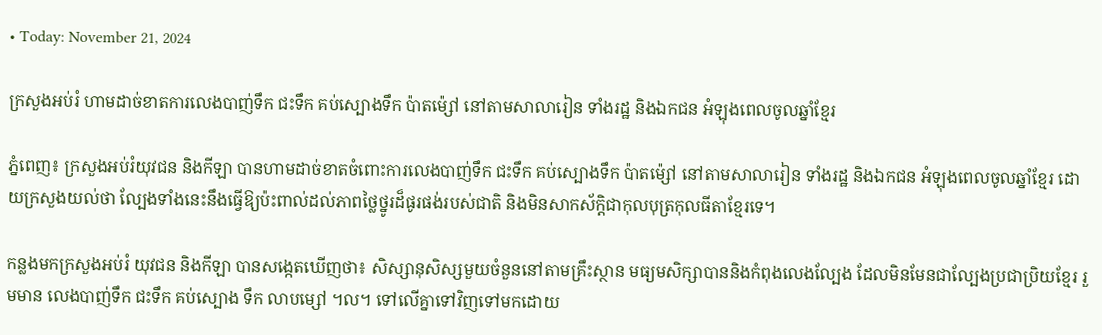• Today: November 21, 2024

ក្រសួងអប់រំ ហាមដាច់ខាតការលេងបាញ់ទឹក ជះទឹក គប់ស្បោងទឹក ប៉ាតម៉្សៅ នៅតាមសាលារៀន ទាំងរដ្ឋ និងឯកជន អំឡុងពេលចូលឆ្នាំខ្មែរ

ភ្នំពេញ៖ ក្រសួងអប់រំយុវជន និងកីឡា បានហាមដាច់ខាតចំពោះការលេងបាញ់ទឹក ជះទឹក គប់ស្បោងទឹក ប៉ាតម៉្សៅ នៅតាមសាលារៀន ទាំងរដ្ឋ និងឯកជន អំឡុងពេលចូលឆ្នាំខ្មែរ ដោយក្រសួងយល់ថា ល្បែងទាំងនេះនឹងធ្វើឱ្យប៉ះពាល់ដល់ភាពថ្លៃថ្នូរដ៏ផូរផង់របស់ជាតិ និងមិនសាកស័ក្តិជាកុលបុត្រកុលធីតាខ្មែរទេ។

កន្លងមកក្រសួងអប់រំ យុវជន និងកីឡា បានសង្កេតឃើញថា៖ សិស្សានុសិស្សមួយចំនួននៅតាមគ្រឹះស្ថាន មធ្យមសិក្សាបាននិងកំពុងលេងល្បែង ដែលមិនមែនជាល្បែងប្រជាប្រិយខ្មែរ រួមមាន លេងបាញ់ទឹក ជះទឹក គប់ស្បោង ទឹក លាបម្សៅ ។ល។ ទៅលើគ្នាទៅវិញទៅមកដោយ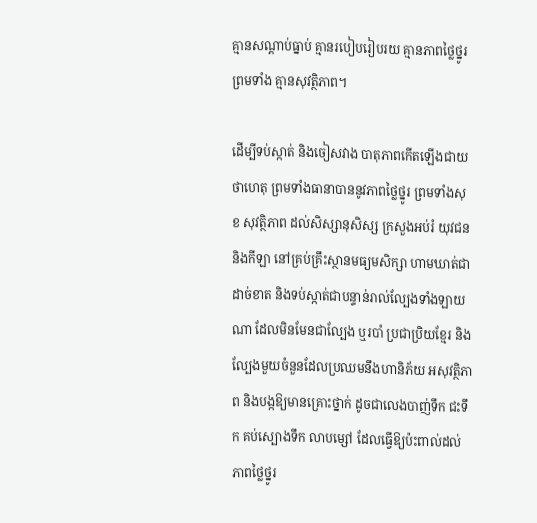គ្មានសណ្តាប់ធ្នាប់ គ្មានរបៀបរៀបរយ គ្មានភាពថ្លៃថ្នូរ ព្រមទាំង គ្មានសុវត្ថិភាព។

ដើម្បីទប់ស្កាត់ និងចៀសវាង បាតុភាពកើតឡើងជាយថាហេតុ ព្រមទាំងធានាបាននូវភាពថ្លៃថ្នូរ ព្រមទាំងសុខ សុវត្ថិភាព ដល់សិស្សានុសិស្ស ក្រសួងអប់រំ យុវជន និងកីឡា នៅគ្រប់គ្រឹះស្ថានមធ្យមសិក្សា ហាមឃាត់ជាដាច់ខាត និងទប់ស្កាត់ជាបន្ទាន់រាល់ល្បែងទាំងឡាយណា ដែលមិនមែនជាល្បែង ឬរបាំ ប្រជាប្រិយខ្មែរ និងល្បែងមួយចំនួនដែលប្រឈមនឹងហានិភ័យ អសុវត្ថិភាព និងបង្កឱ្យមានគ្រោះថ្នាក់ ដូចជាលេងបាញ់ទឹក ជះទឹក គប់ស្បោងទឹក លាបម្សៅ ដែលធ្វើឱ្យប៉ះពាល់ដល់ភាពថ្លៃថ្នូរ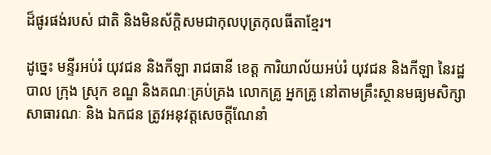ដ៏ផូរផង់របស់ ជាតិ និងមិនស័ក្តិសមជាកុលបុត្រកុលធីតាខ្មែរ។

ដូច្នេះ មន្ទីរអប់រំ យុវជន និងកីឡា រាជធានី ខេត្ត ការិយាល័យអប់រំ យុវជន និងកីឡា នៃរដ្ឋបាល ក្រុង ស្រុក ខណ្ឌ និងគណៈគ្រប់គ្រង លោកគ្រូ អ្នកគ្រូ នៅតាមគ្រឹះស្ថានមធ្យមសិក្សាសាធារណៈ និង ឯកជន ត្រូវអនុវត្តសេចក្តីណែនាំ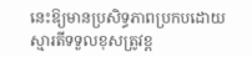នេះឱ្យមានប្រសិទ្ធភាពប្រកបដោយស្មារតីទទួលខុសត្រូវខ្ព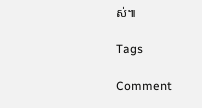ស់៕

Tags

Comment